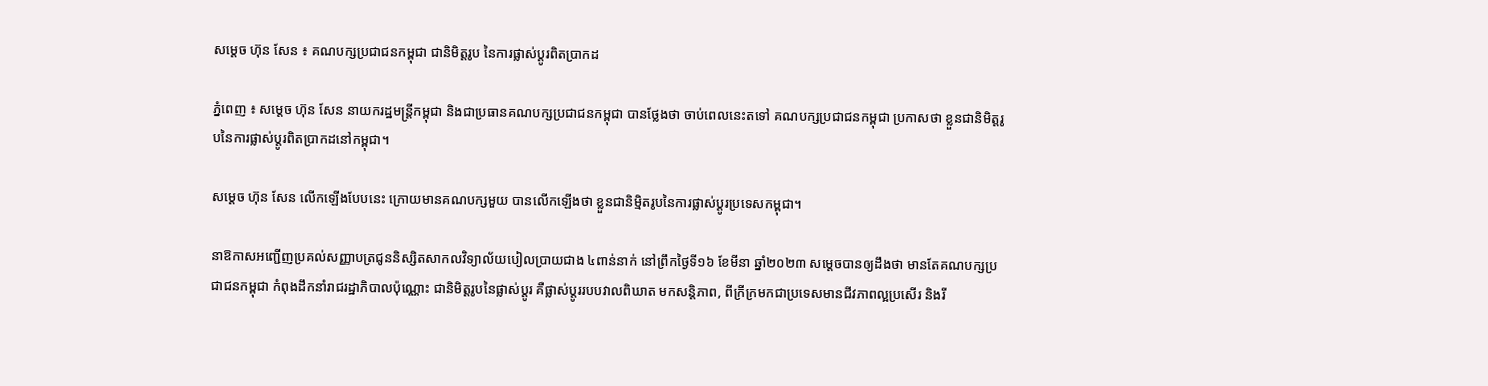សម្ដេច ហ៊ុន សែន ៖ គណបក្សប្រជាជនកម្ពុជា ជានិមិត្តរូប នៃការផ្លាស់ប្ដូរពិតប្រាកដ

ភ្នំពេញ ៖ សម្ដេច ហ៊ុន សែន នាយករដ្ឋមន្ដ្រីកម្ពុជា និងជាប្រធានគណបក្សប្រជាជនកម្ពុជា បានថ្លែងថា ចាប់ពេលនេះតទៅ គណបក្សប្រជាជនកម្ពុជា ប្រកាសថា ខ្លួនជានិមិត្តរូបនៃការផ្លាស់ប្ដូរពិតប្រាកដនៅកម្ពុជា។

សម្ដេច ហ៊ុន សែន លើកឡើងបែបនេះ ក្រោយមានគណបក្សមួយ បានលើកឡើងថា ខ្លួនជានិម្មិតរូបនៃការផ្លាស់ប្តូរប្រទេសកម្ពុជា។

នាឱកាសអញ្ជើញប្រគល់សញ្ញាបត្រជូននិស្សិតសាកលវិទ្យាល័យបៀលប្រាយជាង ៤ពាន់នាក់ នៅព្រឹកថ្ងៃទី១៦ ខែមីនា ឆ្នាំ២០២៣ សម្តេចបានឲ្យដឹងថា មានតែគណបក្សប្រជាជនកម្ពុជា កំពុងដឹកនាំរាជរដ្ឋាភិបាលប៉ុណ្ណោះ ជានិមិត្តរូបនៃផ្លាស់ប្តូរ គឺផ្លាស់ប្តូររបបវាលពិឃាត មកសន្តិភាព, ពីក្រីក្រមកជាប្រទេសមានជីវភាពល្អប្រសើរ និងរី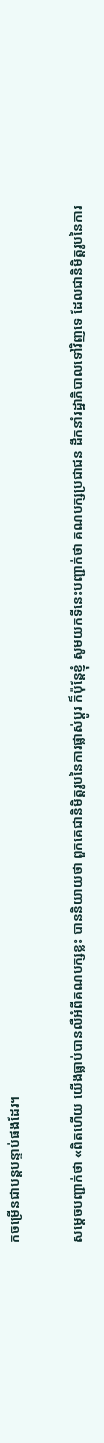កចម្រើនជាបន្តបន្ទាប់ផងដែរ។

សម្ដេចបញ្ជាក់ថា «ពិតហើយ យើងធ្លាប់បានលឺអំពីគណបក្សខ្លះ បាននិយាយថា ពួកគេជានិមិត្តរូបនៃការផ្លាស់ប្ដូរ ក៏ប៉ុន្តែខ្ញុំ សូមយកទីនេះបញ្ជាក់ថា គណបក្សប្រជាជន ដឹកនាំរដ្ឋាភិបាលទៅវិញទេ ដែលជានិមិត្តរូបនៃការ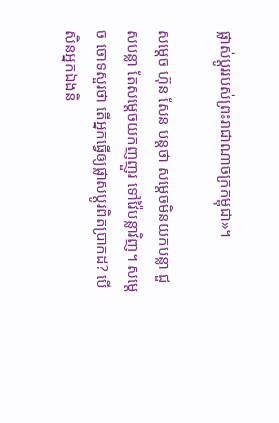ផ្លាស់ប្ដូររបស់ព្រះរាជាណាចក្រកម្ពុជា»។

សម្ដេច ហ៊ុន សែន បន្ដថា សម្ដេចមិនយកបន្លា ជួសបន្លា តែសម្ដេចយកញញួរ ទៅវ៉ៃបន្លាវិញ។ សម្ដេច ចោទសួរថា តើអ្នកធ្វើឲ្យផ្លាសប្ដូរពិតប្រាកដ? បើសិនអ្នកឯងនិ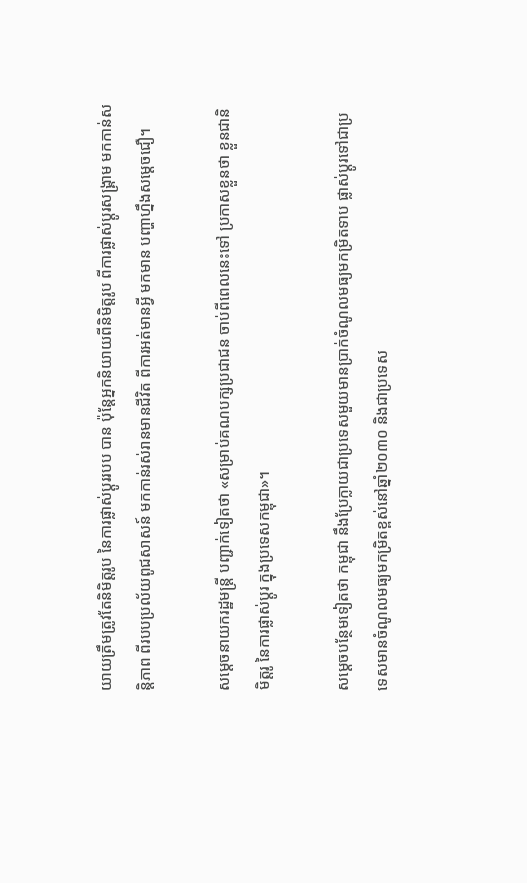យាយត្រឹមត្រូវតែនិមិត្តរូប នៃការផ្លាស់ប្ដូររបប បាន ប៉ុន្ដែអ្នកនិយាយពីនិមិត្តរូប ពីការផ្លាស់ប្ដូរសង្គ្រាម មកកាន់សន្ដិភាព ពីរបបប្រល័យពូជសាសន៍ មកកាន់រស់រានមានជីវិត ពីការអត់មានអ្វី មកមាន បញ្ហាហ្នឹងសម្ដេចជឿ។

សម្ដេចនាយករដ្ឋមន្ដ្រី បញ្ជាក់ទៀតថា «សម្រាប់គណបក្សប្រជាជន ចាប់ពីពេលនេះទៅ ប្រកាសខ្លួនថា ខ្លួនជានិមិត្តរូ នៃការផ្លាស់ប្ដូរ ក្នុងប្រទេសកម្ពុជា»។

សម្ដេចបន្ថែមទៀតថា កម្ពុជា នឹងប្រែក្លាយជាប្រទេសមួយមានប្រាក់ចំណូលមធ្យមកម្រិតទាប ផ្លាស់ប្ដូរទៅជាប្រទេសមានចំណូលមធ្យមកម្រិតខ្ពស់នៅឆ្នាំ២០៣០ និងជាប្រទេស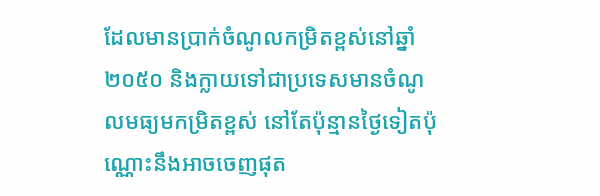ដែលមានប្រាក់ចំណូលកម្រិតខ្ពស់នៅឆ្នាំ ២០៥០ និងក្លាយទៅជាប្រទេសមានចំណូលមធ្យមកម្រិតខ្ពស់ នៅតែប៉ុន្មានថ្ងៃទៀតប៉ុណ្ណោះនឹងអាចចេញផុត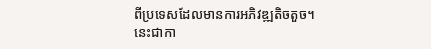ពីប្រទេសដែលមានការអភិវឌ្ឍតិចតួច។ នេះជាកា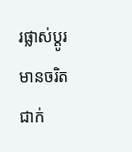រផ្លាស់ប្ដូរមានចរិតជាក់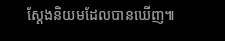ស្ដែងនិយមដែលបានឃើញ៕